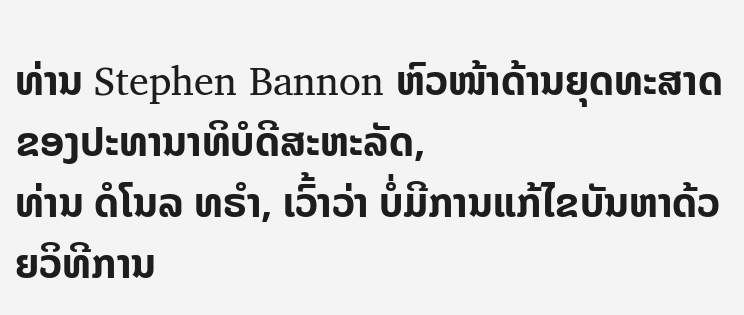ທ່ານ Stephen Bannon ຫົວໜ້າດ້ານຍຸດທະສາດຂອງປະທານາທິບໍດີສະຫະລັດ,
ທ່ານ ດໍໂນລ ທຣໍາ, ເວົ້າວ່າ ບໍ່ມີການແກ້ໄຂບັນຫາດ້ວຍວິທີການ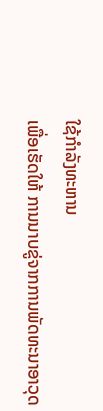ໃຊ້ກໍາລັງທະຫານ
ເພື່ອເຮັດໃຫ້ ການນາບຂູ່ຈາກການພັດທະນາອາວຸດ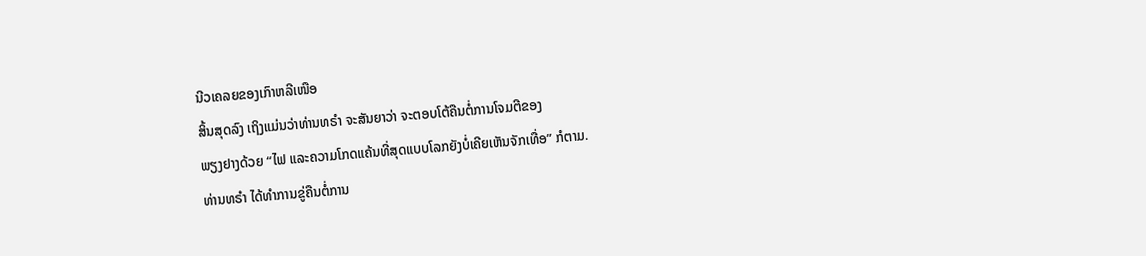ນີວເຄລຍຂອງເກົາຫລີເໜືອ
ສິ້ນສຸດລົງ ເຖິງແມ່ນວ່າທ່ານທຣໍາ ຈະສັນຍາວ່າ ຈະຕອບໂຕ້ຄືນຕໍ່ການໂຈມຕີຂອງ
ພຽງຢາງດ້ວຍ “ໄຟ ແລະຄວາມໂກດແຄ້ນທີ່ສຸດແບບໂລກຍັງບໍ່ເຄີຍເຫັນຈັກເທື່ອ” ກໍຕາມ.
ທ່ານທຣໍາ ໄດ້ທໍາການຂູ່ຄືນຕໍ່ການ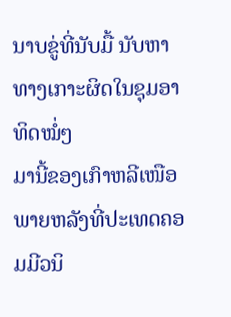ນາບຂູ່ທີ່ນັບມື້ ນັບຫາທາງເກາະຜິດໃນຊຸມອາທິດໝໍ່ໆ
ມານີ້ຂອງເກົາຫລີເໜືອ ພາຍຫລັງທີ່ປະເທດຄອມມີວນິ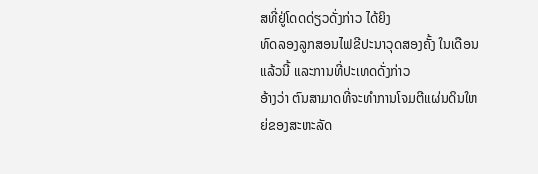ສທີ່ຢູ່ໂດດດ່ຽວດັ່ງກ່າວ ໄດ້ຍິງ
ທົດລອງລູກສອນໄຟຂີປະນາວຸດສອງຄັ້ງ ໃນເດືອນແລ້ວນີ້ ແລະການທີ່ປະເທດດັ່ງກ່າວ
ອ້າງວ່າ ຕົນສາມາດທີ່ຈະທໍາການໂຈມຕີແຜ່ນດິນໃຫຍ່ຂອງສະຫະລັດ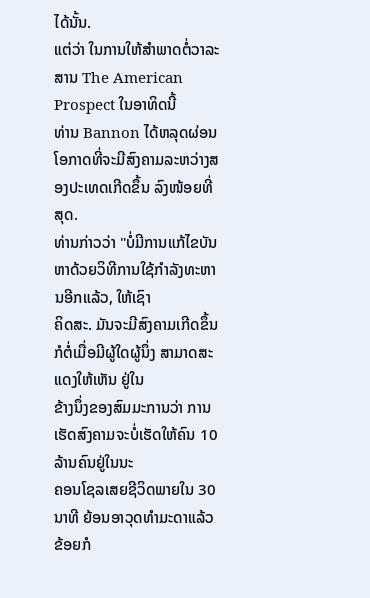ໄດ້ນັ້ນ.
ແຕ່ວ່າ ໃນການໃຫ້ສໍາພາດຕໍ່ວາລະສານ The American Prospect ໃນອາທິດນີ້
ທ່ານ Bannon ໄດ້ຫລຸດຜ່ອນໂອກາດທີ່ຈະມີສົງຄາມລະຫວ່າງສອງປະເທດເກີດຂຶ້ນ ລົງໜ້ອຍທີ່ສຸດ.
ທ່ານກ່າວວ່າ "ບໍ່ມີການແກ້ໄຂບັນຫາດ້ວຍວິທີການໃຊ້ກໍາລັງທະຫານອີກແລ້ວ, ໃຫ້ເຊົາ
ຄິດສະ. ມັນຈະມີສົງຄາມເກີດຂຶ້ນ ກໍຕໍ່ເມື່ອມີຜູ້ໃດຜູ້ນຶ່ງ ສາມາດສະແດງໃຫ້ເຫັນ ຢູ່ໃນ
ຂ້າງນຶ່ງຂອງສົມມະການວ່າ ການເຮັດສົງຄາມຈະບໍ່ເຮັດໃຫ້ຄົນ 10 ລ້ານຄົນຢູ່ໃນນະ
ຄອນໂຊລເສຍຊີວິດພາຍໃນ 30 ນາທີ ຍ້ອນອາວຸດທໍາມະດາແລ້ວ ຂ້ອຍກໍ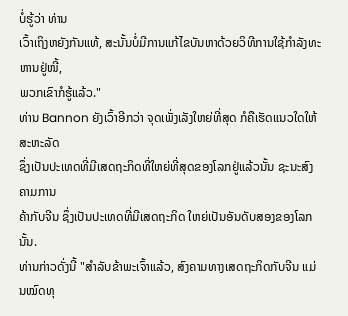ບໍ່ຮູ້ວ່າ ທ່ານ
ເວົ້າເຖິງຫຍັງກັນແທ້, ສະນັ້ນບໍ່ມີການແກ້ໄຂບັນຫາດ້ວຍວິທີການໃຊ້ກໍາລັງທະຫານຢູ່ໜີ້,
ພວກເຂົາກໍຮູ້ແລ້ວ."
ທ່ານ Bannon ຍັງເວົ້າອີກວ່າ ຈຸດເພັ່ງເລັງໃຫຍ່ທີ່ສຸດ ກໍຄືເຮັດແນວໃດໃຫ້ສະຫະລັດ
ຊຶ່ງເປັນປະເທດທີ່ມີເສດຖະກິດທີ່ໃຫຍ່ທີ່ສຸດຂອງໂລກຢູ່ແລ້ວນັ້ນ ຊະນະສົງຄາມການ
ຄ້າກັບຈີນ ຊຶ່ງເປັນປະເທດທີ່ມີເສດຖະກິດ ໃຫຍ່ເປັນອັນດັບສອງຂອງໂລກນັ້ນ.
ທ່ານກ່າວດັ່ງນີ້ "ສໍາລັບຂ້າພະເຈົ້າແລ້ວ, ສົງຄາມທາງເສດຖະກິດກັບຈີນ ແມ່ນໝົດທຸ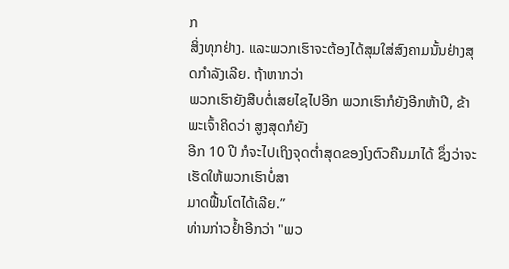ກ
ສິ່ງທຸກຢ່າງ. ແລະພວກເຮົາຈະຕ້ອງໄດ້ສຸມໃສ່ສົງຄາມນັ້ນຢ່າງສຸດກໍາລັງເລີຍ. ຖ້າຫາກວ່າ
ພວກເຮົາຍັງສືບຕໍ່ເສຍໄຊໄປອີກ ພວກເຮົາກໍຍັງອີກຫ້າປີ, ຂ້າພະເຈົ້າຄິດວ່າ ສູງສຸດກໍຍັງ
ອີກ 10 ປີ ກໍຈະໄປເຖິງຈຸດຕໍ່າສຸດຂອງໂງຕົວຄືນມາໄດ້ ຊຶ່ງວ່າຈະເຮັດໃຫ້ພວກເຮົາບໍ່ສາ
ມາດຟື້ນໂຕໄດ້ເລີຍ.”
ທ່ານກ່າວຢໍ້າອີກວ່າ "ພວ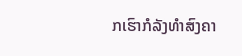ກເຮົາກໍລັງທໍາສົງຄາ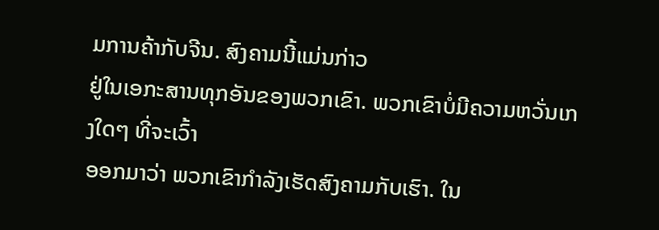ມການຄ້າກັບຈີນ. ສົງຄາມນີ້ແມ່ນກ່າວ
ຢູ່ໃນເອກະສານທຸກອັນຂອງພວກເຂົາ. ພວກເຂົາບໍ່ມີຄວາມຫວັ່ນເກງໃດໆ ທີ່ຈະເວົ້າ
ອອກມາວ່າ ພວກເຂົາກໍາລັງເຮັດສົງຄາມກັບເຮົາ. ໃນ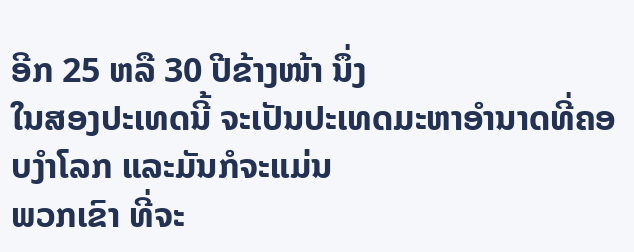ອີກ 25 ຫລື 30 ປີຂ້າງໜ້າ ນຶ່ງ
ໃນສອງປະເທດນີ້ ຈະເປັນປະເທດມະຫາອໍານາດທີ່ຄອບງໍາໂລກ ແລະມັນກໍຈະແມ່ນ
ພວກເຂົາ ທີ່ຈະ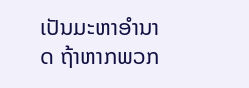ເປັນມະຫາອໍານາດ ຖ້າຫາກພວກ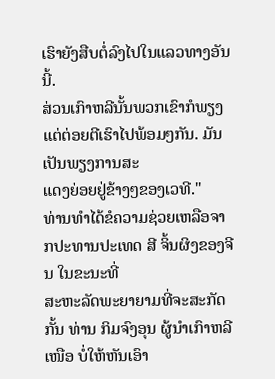ເຮົາຍັງສືບຕໍ່ລົງໄປໃນແລວທາງອັນນີ້.
ສ່ວນເກົາຫລີນັ້ນພວກເຂົາກໍພຽງແຕ່ຕ່ອຍຕີເຮົາໄປພ້ອມໆກັນ. ມັນເປັນພຽງການສະ
ແດງຍ່ອຍຢູ່ຂ້າງໆຂອງເວທີ."
ທ່ານທໍາໄດ້ຂໍຄວາມຊ່ວຍເຫລືອຈາກປະທານປະເທດ ສີ ຈິ້ນຜິງຂອງຈີນ ໃນຂະນະທີ່
ສະຫະລັດພະຍາຍາມທີ່ຈະສະກັດກັ້ນ ທ່ານ ກິມຈົງອຸນ ຜູ້ນໍາເກົາຫລີເໜືອ ບໍ່ໃຫ້ຫັນເອົາ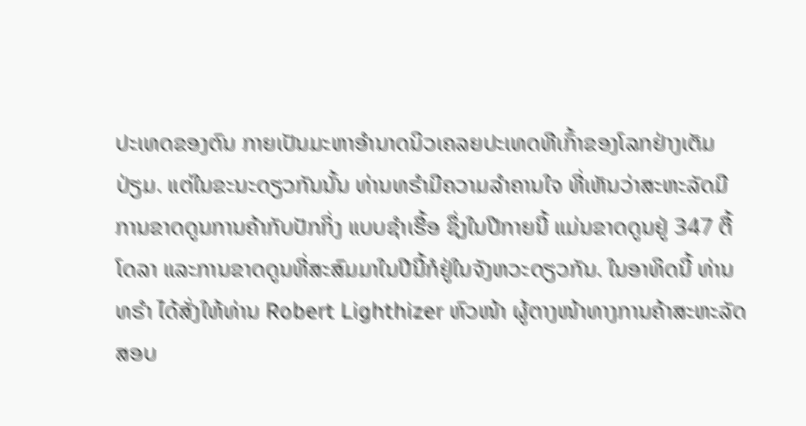ປະເທດຂອງຕົນ ກາຍເປັນມະຫາອຳນາດນິວເຄລຍປະເທດທີເກົ້າຂອງໂລກຢ່າງເຕັມ
ປ່ຽມ. ແຕ່ໃນຂະນະດຽວກັນນັ້ນ ທ່ານທຣໍາມີຄວາມລໍາຄານໃຈ ທີ່ເຫັນວ່າສະຫະລັດມີ
ການຂາດດູນການຄ້າກັບປັກກິ່ງ ແບບຊໍາເຮື້ອ ຊຶ່ງໃນປີກາຍນີ້ ແມ່ນຂາດດູນຢູ່ 347 ຕື້
ໂດລາ ແລະການຂາດດູນທີ່ສະສົມມາໃນປີນີ້ກໍຢູ່ໃນຈັງຫວະດຽວກັນ. ໃນອາທິດນີ້ ທ່ານ
ທຣໍາ ໄດ້ສັ່ງໃຫ້ທ່ານ Robert Lighthizer ຫົວໜ້າ ຜູ້ຕາງໜ້າທາງການຄ້າສະຫະລັດ
ສອບ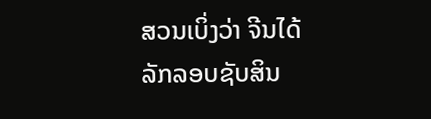ສວນເບິ່ງວ່າ ຈີນໄດ້ລັກລອບຊັບສິນ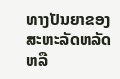ທາງປັນຍາຂອງສະຫະລັດຫລັດຫລື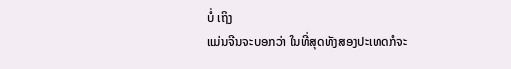ບໍ່ ເຖິງ
ແມ່ນຈີນຈະບອກວ່າ ໃນທີ່ສຸດທັງສອງປະເທດກໍຈະ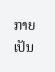ກາຍເປັນ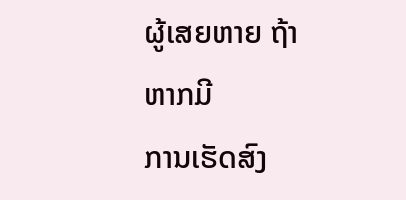ຜູ້ເສຍຫາຍ ຖ້າຫາກມີ
ການເຮັດສົງ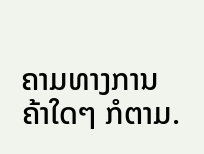ຄາມທາງການຄ້າໃດໆ ກໍຕາມ.